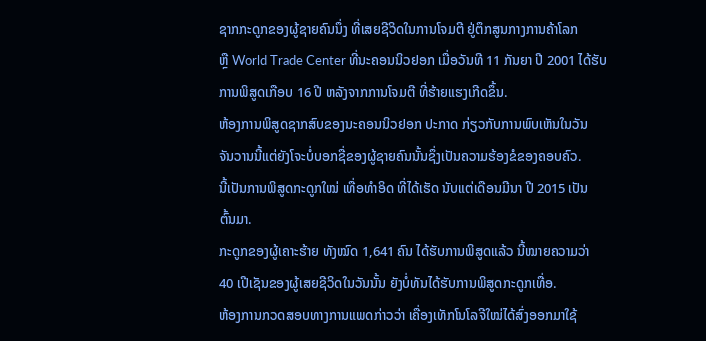ຊາກກະດູກຂອງຜູ້ຊາຍຄົນນຶ່ງ ທີ່ເສຍຊີວິດໃນການໂຈມຕີ ຢູ່ຕຶກສູນກາງການຄ້າໂລກ
ຫຼື World Trade Center ທີ່ນະຄອນນິວຢອກ ເມື່ອວັນທີ 11 ກັນຍາ ປີ 2001 ໄດ້ຮັບ
ການພິສູດເກືອບ 16 ປີ ຫລັງຈາກການໂຈມຕີ ທີ່ຮ້າຍແຮງເກີດຂຶ້ນ.
ຫ້ອງການພິສູດຊາກສົບຂອງນະຄອນນິວຢອກ ປະກາດ ກ່ຽວກັບການພົບເຫັນໃນວັນ
ຈັນວານນີ້ແຕ່ຍັງໂຈະບໍ່ບອກຊື່ຂອງຜູ້ຊາຍຄົນນັ້ນຊຶ່ງເປັນຄວາມຮ້ອງຂໍຂອງຄອບຄົວ.
ນີ້ເປັນການພິສູດກະດູກໃໝ່ ເທື່ອທຳອິດ ທີ່ໄດ້ເຮັດ ນັບແຕ່ເດືອນມີນາ ປີ 2015 ເປັນ
ຕົ້ນມາ.
ກະດູກຂອງຜູ້ເຄາະຮ້າຍ ທັງໝົດ 1,641 ຄົນ ໄດ້ຮັບການພິສູດແລ້ວ ນີ້ໝາຍຄວາມວ່າ
40 ເປີເຊັນຂອງຜູ້ເສຍຊີວິດໃນວັນນັ້ນ ຍັງບໍ່ທັນໄດ້ຮັບການພິສູດກະດູກເທື່ອ.
ຫ້ອງການກວດສອບທາງການແພດກ່າວວ່າ ເຄື່ອງເທັກໂນໂລຈີໃໝ່ໄດ້ສົ່ງອອກມາໃຊ້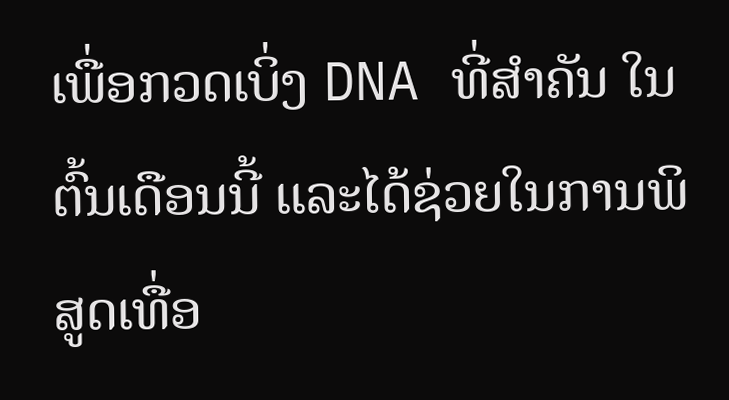ເພື່ອກວດເບິ່ງ DNA ທີ່ສຳຄັນ ໃນຕົ້ນເດືອນນີ້ ແລະໄດ້ຊ່ວຍໃນການພິສູດເທື່ອ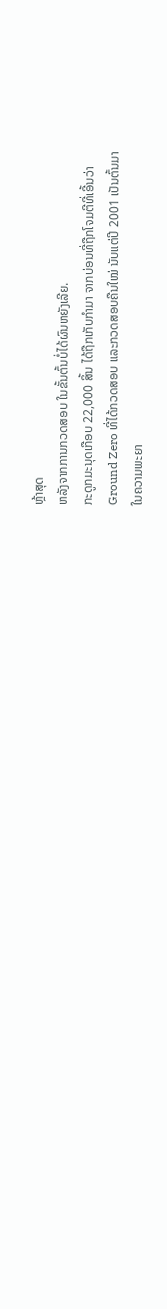ຫຼ້າສຸດ
ຫລັງຈາກການກວດສອບ ໃນຂັ້ນຕົ້ນບໍ່ໄດ້ຜົນຫຍັງເລີຍ.
ກະດູກມະນຸດເກືອບ 22,000 ສິ້ນ ໄດ້ຖືກເກັບກໍາມາ ຈາກບ່ອນທີ່ຖືກໂຈມຕີທີ່ເອີ້ນວ່າ
Ground Zero ທີ່ໄດ້ກວດສອບ ແລະກວດສອບຄືນໃໝ່ ນັບແຕ່ປີ 2001 ເປັນຕົ້ນມາ
ໃນຄວາມພະຍາ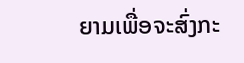ຍາມເພື່ອຈະສົ່ງກະ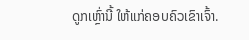ດູກເຫຼົ່ານີ້ ໃຫ້ແກ່ຄອບຄົວເຂົາເຈົ້າ.